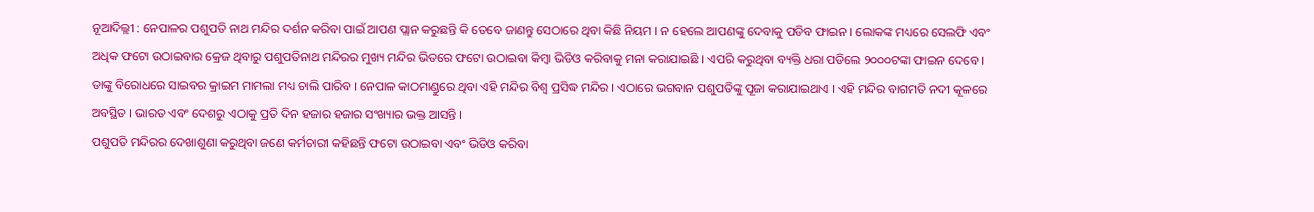ନୂଆଦିଲ୍ଲୀ : ନେପାଳର ପଶୁପତି ନାଥ ମନ୍ଦିର ଦର୍ଶନ କରିବା ପାଇଁ ଆପଣ ପ୍ଲାନ କରୁଛନ୍ତି କି ତେବେ ଜାଣନ୍ତୁ ସେଠାରେ ଥିବା କିଛି ନିୟମ । ନ ହେଲେ ଆପଣଙ୍କୁ ଦେବାକୁ ପଡିବ ଫାଇନ । ଲୋକଙ୍କ ମଧ୍ୟରେ ସେଲଫି ଏବଂ ଅଧିକ ଫଟୋ ଉଠାଇବାର କ୍ରେଜ ଥିବାରୁ ପଶୁପତିନାଥ ମନ୍ଦିରର ମୁଖ୍ୟ ମନ୍ଦିର ଭିତରେ ଫଟୋ ଉଠାଇବା କିମ୍ବା ଭିଡିଓ କରିବାକୁ ମନା କରାଯାଇଛି । ଏପରି କରୁଥିବା ବ୍ୟକ୍ତି ଧରା ପଡିଲେ ୨୦୦୦ଟଙ୍କା ଫାଇନ ଦେବେ । ତାଙ୍କୁ ବିରୋଧରେ ସାଇବର କ୍ରାଇମ ମାମଲା ମଧ୍ୟ ଚାଲି ପାରିବ । ନେପାଳ କାଠମାଣ୍ଡୁରେ ଥିବା ଏହି ମନ୍ଦିର ବିଶ୍ୱ ପ୍ରସିଦ୍ଧ ମନ୍ଦିର । ଏଠାରେ ଭଗବାନ ପଶୁପତିଙ୍କୁ ପୂଜା କରାଯାଇଥାଏ । ଏହି ମନ୍ଦିର ବାଗମତି ନଦୀ କୂଳରେ ଅବସ୍ଥିତ । ଭାରତ ଏବଂ ଦେଶରୁ ଏଠାକୁ ପ୍ରତି ଦିନ ହଜାର ହଜାର ସଂଖ୍ୟାର ଭକ୍ତ ଆସନ୍ତି ।
ପଶୁପତି ମନ୍ଦିରର ଦେଖାଶୁଣା କରୁଥିବା ଜଣେ କର୍ମଚାରୀ କହିଛନ୍ତି ଫଟୋ ଉଠାଇବା ଏବଂ ଭିଡିଓ କରିବା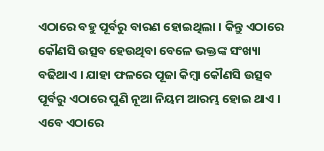ଏଠାରେ ବହୁ ପୂର୍ବରୁ ବାରଣ ହୋଇଥିଲା । କିନ୍ତୁ ଏଠାରେ କୌଣସି ଉତ୍ସବ ହେଉଥିବା ବେଳେ ଭକ୍ତଙ୍କ ସଂଖ୍ୟା ବଢିଥାଏ । ଯାହା ଫଳରେ ପୂଜା କିମ୍ବା କୌଣସି ଉତ୍ସବ ପୂର୍ବରୁ ଏଠାରେ ପୁଣି ନୂଆ ନିୟମ ଆରମ୍ଭ ହୋଇ ଥାଏ । ଏବେ ଏଠାରେ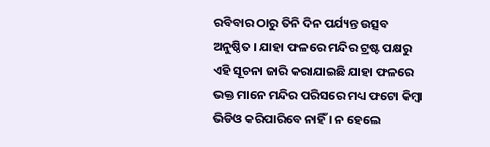ରବିବାର ଠାରୁ ତିନି ଦିନ ପର୍ଯ୍ୟନ୍ତ ଉତ୍ସବ ଅନୁଷ୍ଠିତ । ଯାହା ଫଳରେ ମନ୍ଦିର ଟ୍ରଷ୍ଟ ପକ୍ଷରୁ ଏହି ସୂଚନା ଜାରି କରାଯାଇଛି ଯାହା ଫଳରେ ଭକ୍ତ ମାନେ ମନ୍ଦିର ପରିସରେ ମଧ୍ୟ ଫଟୋ କିମ୍ବା ଭିଡିଓ କରିପାରିବେ ନାହିଁ । ନ ହେଲେ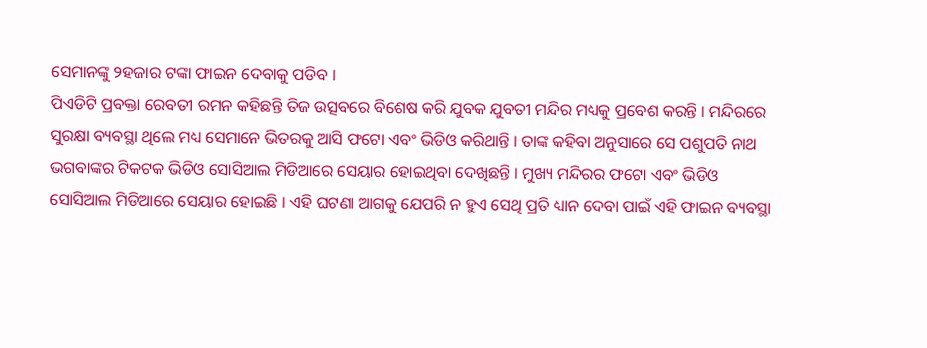ସେମାନଙ୍କୁ ୨ହଜାର ଟଙ୍କା ଫାଇନ ଦେବାକୁ ପଡିବ ।
ପିଏଡିଟି ପ୍ରବକ୍ତା ରେବତୀ ରମନ କହିଛନ୍ତି ତିଜ ଉତ୍ସବରେ ବିଶେଷ କରି ଯୁବକ ଯୁବତୀ ମନ୍ଦିର ମଧ୍ୟକୁ ପ୍ରବେଶ କରନ୍ତି । ମନ୍ଦିରରେ ସୁରକ୍ଷା ବ୍ୟବସ୍ଥା ଥିଲେ ମଧ୍ୟ ସେମାନେ ଭିତରକୁ ଆସି ଫଟୋ ଏବଂ ଭିଡିଓ କରିଥାନ୍ତି । ତାଙ୍କ କହିବା ଅନୁସାରେ ସେ ପଶୁପତି ନାଥ ଭଗବାଙ୍କର ଟିକଟକ ଭିଡିଓ ସୋସିଆଲ ମିଡିଆରେ ସେୟାର ହୋଇଥିବା ଦେଖିଛନ୍ତି । ମୁଖ୍ୟ ମନ୍ଦିରର ଫଟୋ ଏବଂ ଭିଡିଓ ସୋସିଆଲ ମିଡିଆରେ ସେୟାର ହୋଇଛି । ଏହି ଘଟଣା ଆଗକୁ ଯେପରି ନ ହୁଏ ସେଥି ପ୍ରତି ଧ୍ୟାନ ଦେବା ପାଇଁ ଏହି ଫାଇନ ବ୍ୟବସ୍ଥା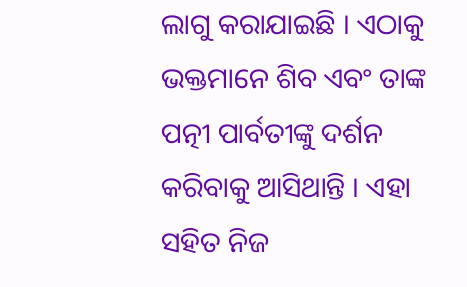ଲାଗୁ କରାଯାଇଛି । ଏଠାକୁ ଭକ୍ତମାନେ ଶିବ ଏବଂ ତାଙ୍କ ପତ୍ନୀ ପାର୍ବତୀଙ୍କୁ ଦର୍ଶନ କରିବାକୁ ଆସିଥାନ୍ତି । ଏହା ସହିତ ନିଜ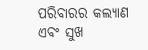ପରିବାରର କଲ୍ୟାଣ ଏବଂ ସୁଖ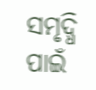ସମୃଦ୍ଧି ପାଇଁ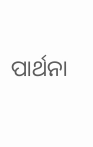ପାର୍ଥନା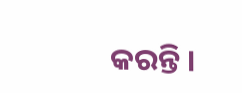କରନ୍ତି ।